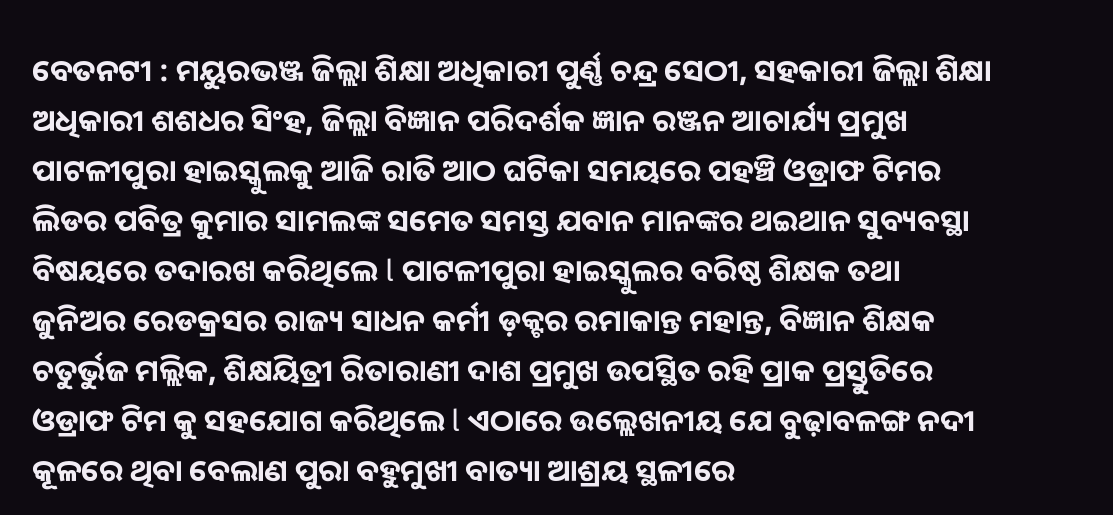ବେତନଟୀ : ମୟୁରଭଞ୍ଜ ଜିଲ୍ଲା ଶିକ୍ଷା ଅଧିକାରୀ ପୁର୍ଣ୍ଣ ଚନ୍ଦ୍ର ସେଠୀ, ସହକାରୀ ଜିଲ୍ଲା ଶିକ୍ଷା ଅଧିକାରୀ ଶଶଧର ସିଂହ, ଜିଲ୍ଲା ବିଜ୍ଞାନ ପରିଦର୍ଶକ ଜ୍ଞାନ ରଞ୍ଜନ ଆଚାର୍ଯ୍ୟ ପ୍ରମୁଖ ପାଟଳୀପୁରା ହାଇସ୍କୁଲକୁ ଆଜି ରାତି ଆଠ ଘଟିକା ସମୟରେ ପହଞ୍ଚି ଓଡ୍ରାଫ ଟିମର ଲିଡର ପବିତ୍ର କୁମାର ସାମଲଙ୍କ ସମେତ ସମସ୍ତ ଯବାନ ମାନଙ୍କର ଥଇଥାନ ସୁବ୍ୟବସ୍ଥା ବିଷୟରେ ତଦାରଖ କରିଥିଲେ l ପାଟଳୀପୁରା ହାଇସ୍କୁଲର ବରିଷ୍ଠ ଶିକ୍ଷକ ତଥା ଜୁନିଅର ରେଡକ୍ରସର ରାଜ୍ୟ ସାଧନ କର୍ମୀ ଡ଼କ୍ଟର ରମାକାନ୍ତ ମହାନ୍ତ, ବିଜ୍ଞାନ ଶିକ୍ଷକ ଚତୁର୍ଭୁଜ ମଲ୍ଲିକ, ଶିକ୍ଷୟିତ୍ରୀ ରିତାରାଣୀ ଦାଶ ପ୍ରମୁଖ ଉପସ୍ଥିତ ରହି ପ୍ରାକ ପ୍ରସ୍ତୁତିରେ ଓଡ୍ରାଫ ଟିମ କୁ ସହଯୋଗ କରିଥିଲେ l ଏଠାରେ ଉଲ୍ଲେଖନୀୟ ଯେ ବୁଢ଼ାବଳଙ୍ଗ ନଦୀ କୂଳରେ ଥିବା ବେଲାଣ ପୁରା ବହୁମୁଖୀ ବାତ୍ୟା ଆଶ୍ରୟ ସ୍ଥଳୀରେ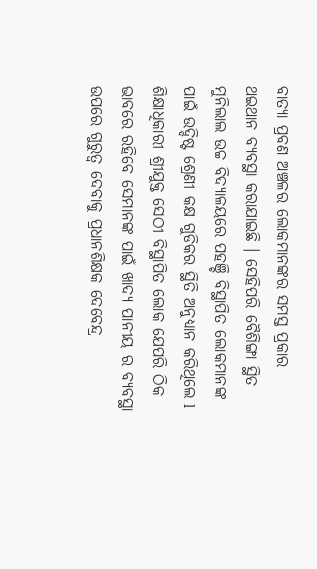ବାତ୍ୟା ପ୍ରବଣ ଅଞ୍ଚଳର ଲୋକମାନଙ୍କର ସମସ୍ତ ପ୍ରକାର ଥଇଥାନ ବ୍ୟବସ୍ଥା କରାଯାଇଛି । ସେହିପରି ବୈଶିଙ୍ଗା ସ୍ଥିତ ମୁନିଲାଲ ଉଚ୍ଚ ବିଦ୍ୟାଳୟରେ ପହଞ୍ଚି ବିସ୍ଥାପିତ ଲୋକମାନଙ୍କ ପାଇଁ ଉଦ୍ଦିଷ୍ଟ ଶ୍ରେଣୀ କକ୍ଷ ଗୁଡିକର ସ୍ଥିତି ଅନୁଧ୍ୟାନ କରିଥିଲେ l ଶିକ୍ଷାଧିକାରୀ ଶ୍ରୀଯୁକ୍ତ ସେଠୀ ବିସ୍ଥାପିତ ଲୋକ ଯେପରି ଠିକ ଭାବରେ ରହିବେ ସେମାନଙ୍କ ପାଇଁ ଖାଦ୍ୟ ପାନୀୟ ର ବ୍ୟବସ୍ଥା ଉପରେ ଗୁରୁତ୍ୱ ଦେବାକୁ ପ୍ରଧାନଶିକ୍ଷକ ଦେବେନ୍ଦ୍ର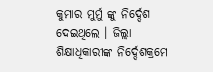କୁମାର ମୁର୍ମୁ ଙ୍କୁ ନିର୍ଦ୍ଦେଶ ଦେଇଥିଲେ । ଜିଲ୍ଲା ଶିକ୍ଷାଧିକାରୀଙ୍କ ନିର୍ଦ୍ଦେଶକ୍ରମେ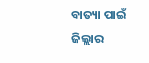ବାତ୍ୟା ପାଇଁ ଜିଲ୍ଲାର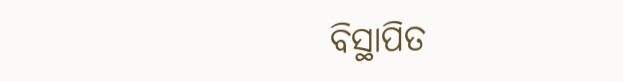ବିସ୍ଥାପିତ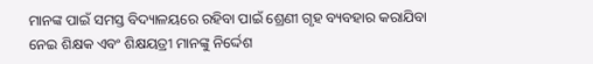ମାନଙ୍କ ପାଇଁ ସମସ୍ତ ବିଦ୍ୟାଳୟରେ ରହିବା ପାଇଁ ଶ୍ରେଣୀ ଗୃହ ବ୍ୟବହାର କରାଯିବା ନେଇ ଶିକ୍ଷକ ଏବଂ ଶିକ୍ଷୟତ୍ରୀ ମାନଙ୍କୁ ନିର୍ଦ୍ଦେଶ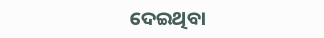ଦେଇଥିବା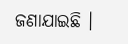ଜଣାଯାଇଛି ।